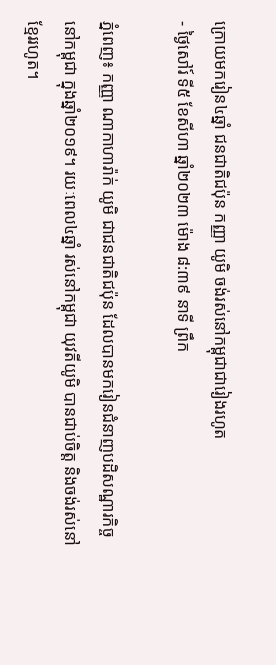ក្រោយមករៀន៤ឆ្នាំ ជនជាតិជប៉ុន កញ្ញា យូមិ ចង់រស់នៅកម្ពុជាជារៀងរហូត
- ថ្ងៃសៅរ៍ ទី៥ ខែសីហា ឆ្នាំ២០២៣ ម៉ោង ៨:៣៩ នាទី ព្រឹក

ភ្នំពេញ៖ កញ្ញា ណាកាហារ៉ាក់ យូមិ ជាជនជាតិជប៉ុន ដែលបានមករៀនជំនាញបដិសណ្ឋារកិច្ចនៅកម្ពុជា ក្នុងឆ្នាំ២០១៩។ រយៈពេល៤ឆ្នាំ រស់នៅកម្ពុជា យុវតីយូមិ បានជាប់ចិត្ត និងចង់រស់នៅខ្មែររហូត។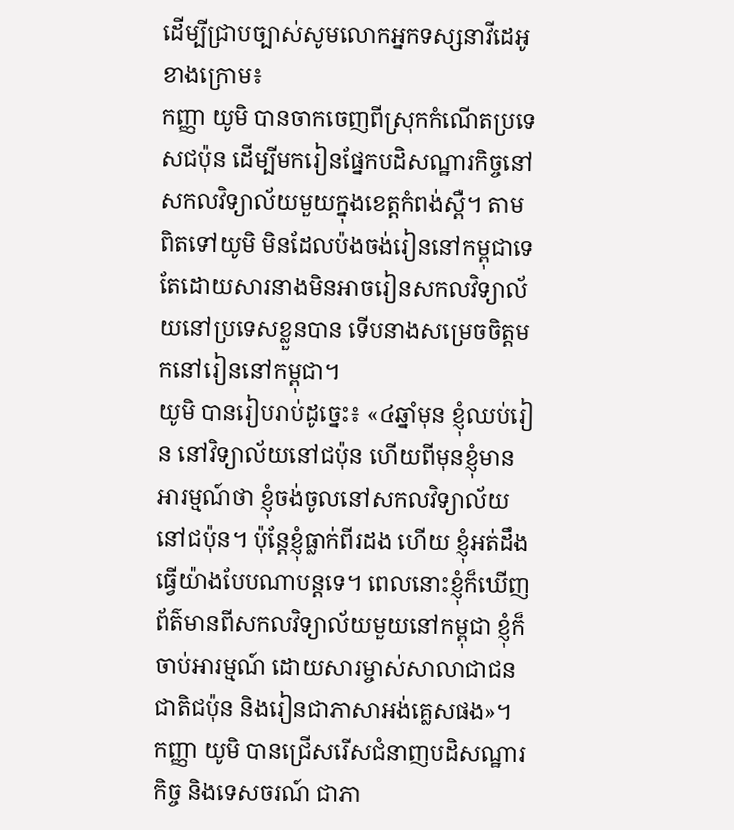ដើម្បីជ្រាបច្បាស់សូមលោកអ្នកទស្សនាវីដេអូខាងក្រោម៖
កញ្ញា យូមិ បានចាកចេញពីស្រុកកំណើតប្រទេសជប៉ុន ដើម្បីមករៀនផ្នែកបដិសណ្ឋារកិច្ចនៅសកលវិទ្យាល័យមួយក្នុងខេត្តកំពង់ស្ពឺ។ តាមពិតទៅយូមិ មិនដែលប៉ងចង់រៀននៅកម្ពុជាទេ តែដោយសារនាងមិនអាចរៀនសកលវិទ្យាល័យនៅប្រទេសខ្លួនបាន ទើបនាងសម្រេចចិត្តមកនៅរៀននៅកម្ពុជា។
យូមិ បានរៀបរាប់ដូច្នេះ៖ «៤ឆ្នាំមុន ខ្ញុំឈប់រៀន នៅវិទ្យាល័យនៅជប៉ុន ហើយពីមុនខ្ញុំមានអារម្មណ៍ថា ខ្ញុំចង់ចូលនៅសកលវិទ្យាល័យនៅជប៉ុន។ ប៉ុន្តែខ្ញុំធ្លាក់ពីរដង ហើយ ខ្ញុំអត់ដឹងធ្វើយ៉ាងបែបណាបន្តទេ។ ពេលនោះខ្ញុំក៏ឃើញព័ត៌មានពីសកលវិទ្យាល័យមួយនៅកម្ពុជា ខ្ញុំក៏ចាប់អារម្មណ៍ ដោយសារម្ចាស់សាលាជាជនជាតិជប៉ុន និងរៀនជាភាសាអង់គ្លេសផង»។
កញ្ញា យូមិ បានជ្រើសរើសជំនាញបដិសណ្ឋារកិច្ច និងទេសចរណ៍ ជាភា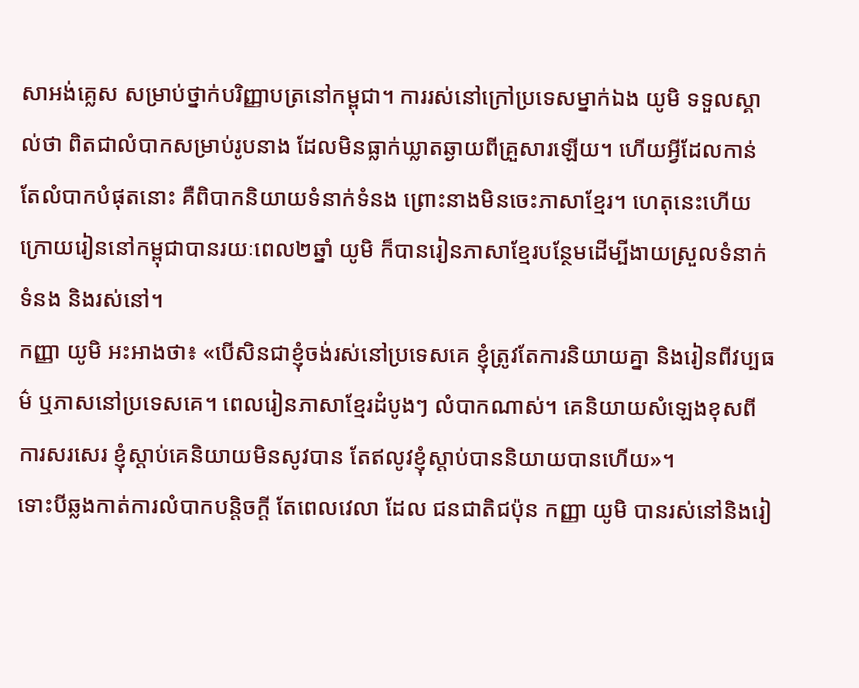សាអង់គ្លេស សម្រាប់ថ្នាក់បរិញ្ញាបត្រនៅកម្ពុជា។ ការរស់នៅក្រៅប្រទេសម្នាក់ឯង យូមិ ទទួលស្គាល់ថា ពិតជាលំបាកសម្រាប់រូបនាង ដែលមិនធ្លាក់ឃ្លាតឆ្ងាយពីគ្រួសារឡើយ។ ហើយអ្វីដែលកាន់តែលំបាកបំផុតនោះ គឺពិបាកនិយាយទំនាក់ទំនង ព្រោះនាងមិនចេះភាសាខ្មែរ។ ហេតុនេះហើយ ក្រោយរៀននៅកម្ពុជាបានរយៈពេល២ឆ្នាំ យូមិ ក៏បានរៀនភាសាខ្មែរបន្ថែមដើម្បីងាយស្រួលទំនាក់ទំនង និងរស់នៅ។
កញ្ញា យូមិ អះអាងថា៖ «បើសិនជាខ្ញុំចង់រស់នៅប្រទេសគេ ខ្ញុំត្រូវតែការនិយាយគ្នា និងរៀនពីវប្បធម៌ ឬភាសនៅប្រទេសគេ។ ពេលរៀនភាសាខ្មែរដំបូងៗ លំបាកណាស់។ គេនិយាយសំឡេងខុសពីការសរសេរ ខ្ញុំស្ដាប់គេនិយាយមិនសូវបាន តែឥលូវខ្ញុំស្ដាប់បាននិយាយបានហើយ»។
ទោះបីឆ្លងកាត់ការលំបាកបន្តិចក្ដី តែពេលវេលា ដែល ជនជាតិជប៉ុន កញ្ញា យូមិ បានរស់នៅនិងរៀ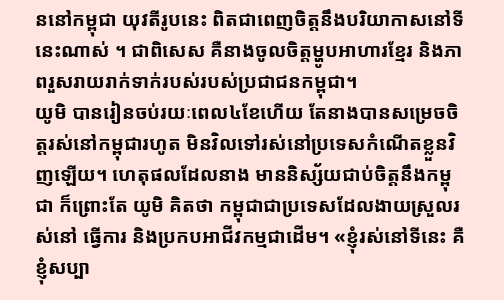ននៅកម្ពុជា យុវតីរូបនេះ ពិតជាពេញចិត្តនឹងបរិយាកាសនៅទីនេះណាស់ ។ ជាពិសេស គឺនាងចូលចិត្តម្ហូបអាហារខ្មែរ និងភាពរួសរាយរាក់ទាក់របស់របស់ប្រជាជនកម្ពុជា។
យូមិ បានរៀនចប់រយៈពេល៤ខែហើយ តែនាងបានសម្រេចចិត្តរស់នៅកម្ពុជារហូត មិនវិលទៅរស់នៅប្រទេសកំណើតខ្លួនវិញឡើយ។ ហេតុផលដែលនាង មាននិស្ស័យជាប់ចិត្តនឹងកម្ពុជា ក៏ព្រោះតែ យូមិ គិតថា កម្ពុជាជាប្រទេសដែលងាយស្រួលរស់នៅ ធ្វើការ និងប្រកបអាជីវកម្មជាដើម។ «ខ្ញុំរស់នៅទីនេះ គឺខ្ញុំសប្បា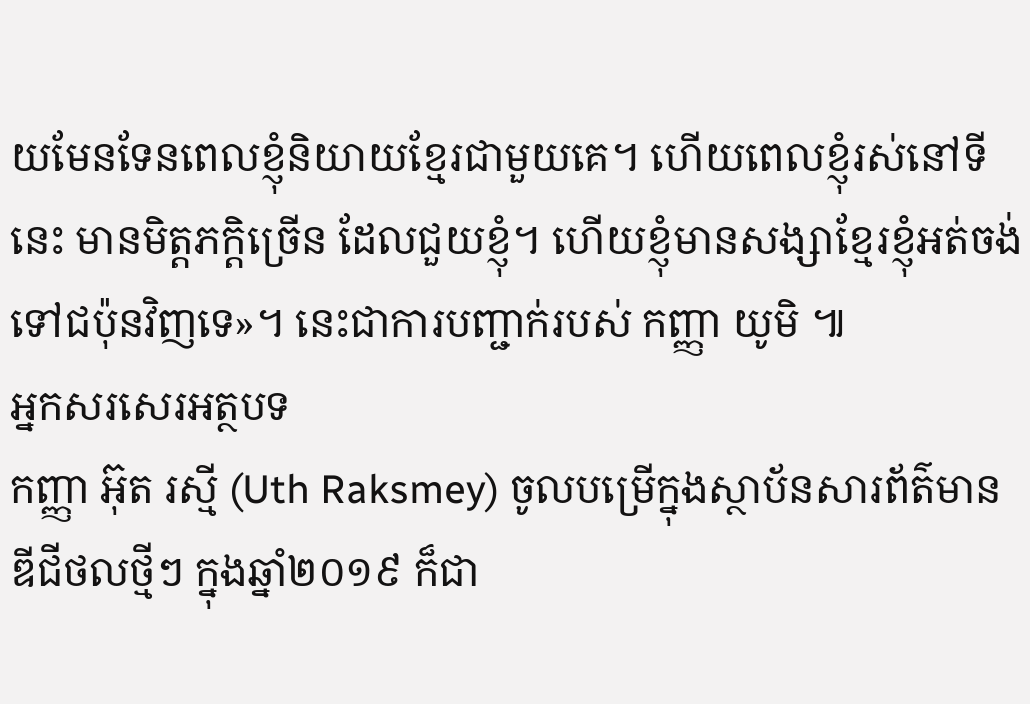យមែនទែនពេលខ្ញុំនិយាយខ្មែរជាមួយគេ។ ហើយពេលខ្ញុំរស់នៅទីនេះ មានមិត្តភក្តិច្រើន ដែលជួយខ្ញុំ។ ហើយខ្ញុំមានសង្សាខ្មែរខ្ញុំអត់ចង់ទៅជប៉ុនវិញទេ»។ នេះជាការបញ្ជាក់របស់ កញ្ញា យូមិ ៕
អ្នកសរសេរអត្ថបទ
កញ្ញា អ៊ុត រស្មី (Uth Raksmey) ចូលបម្រើក្នុងស្ថាប័នសារព័ត៌មានឌីជីថលថ្មីៗ ក្នុងឆ្នាំ២០១៩ ក៏ជា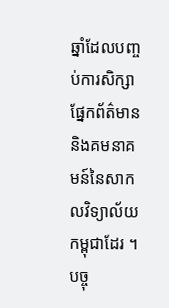ឆ្នាំដែលបញ្ចប់ការសិក្សាផ្នែកព័ត៌មាន និងគមនាគមន៍នៃសាកលវិទ្យាល័យកម្ពុជាដែរ ។ បច្ចុ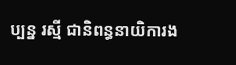ប្បន្ន រស្មី ជានិពន្ធនាយិការង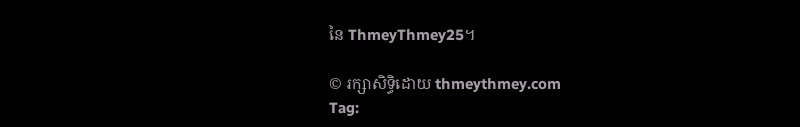នៃ ThmeyThmey25។

© រក្សាសិទ្ធិដោយ thmeythmey.com
Tag: